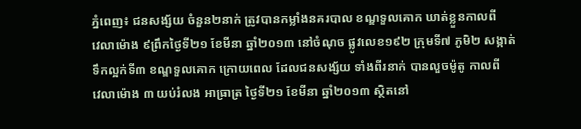ភ្នំពេញ៖ ជនសង្ស័យ ចំនួន២នាក់ ត្រូវបានកម្លាំងនគរបាល ខណ្ឌទួលគោក ឃាត់ខ្លួនកាលពី
វេលាម៉ោង ៩ព្រឹកថ្ងៃទី២១ ខែមីនា ឆ្នាំ២០១៣ នៅចំណុច ផ្លូវលេខ១៩២ ក្រុមទី៧ ភូមិ២ សង្កាត់
ទឹកល្អក់ទី៣ ខណ្ឌទួលគោក ក្រោយពេល ដែលជនសង្ស័យ ទាំងពីរនាក់ បានលួចម៉ូតូ កាលពី
វេលាម៉ោង ៣ យប់រំលង អាធ្រាត្រ ថ្ងៃទី២១ ខែមីនា ឆ្នាំ២០១៣ ស្ថិតនៅ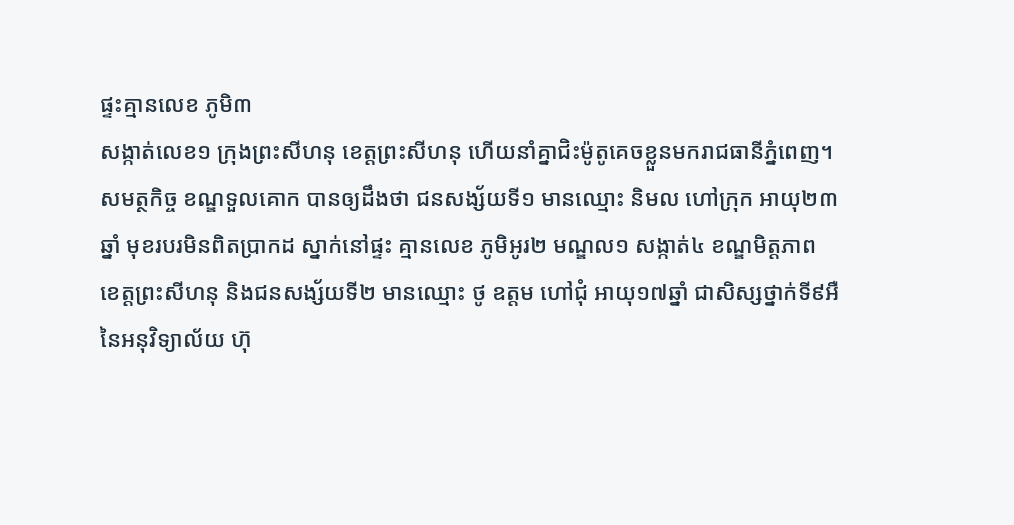ផ្ទះគ្មានលេខ ភូមិ៣
សង្កាត់លេខ១ ក្រុងព្រះសីហនុ ខេត្តព្រះសីហនុ ហើយនាំគ្នាជិះម៉ូតូគេចខ្លួនមករាជធានីភ្នំពេញ។
សមត្ថកិច្ច ខណ្ឌទួលគោក បានឲ្យដឹងថា ជនសង្ស័យទី១ មានឈ្មោះ និមល ហៅក្រុក អាយុ២៣
ឆ្នាំ មុខរបរមិនពិតប្រាកដ ស្នាក់នៅផ្ទះ គ្មានលេខ ភូមិអូរ២ មណ្ឌល១ សង្កាត់៤ ខណ្ឌមិត្តភាព
ខេត្តព្រះសីហនុ និងជនសង្ស័យទី២ មានឈ្មោះ ថូ ឧត្តម ហៅជុំ អាយុ១៧ឆ្នាំ ជាសិស្សថ្នាក់ទី៩អឺ
នៃអនុវិទ្យាល័យ ហ៊ុ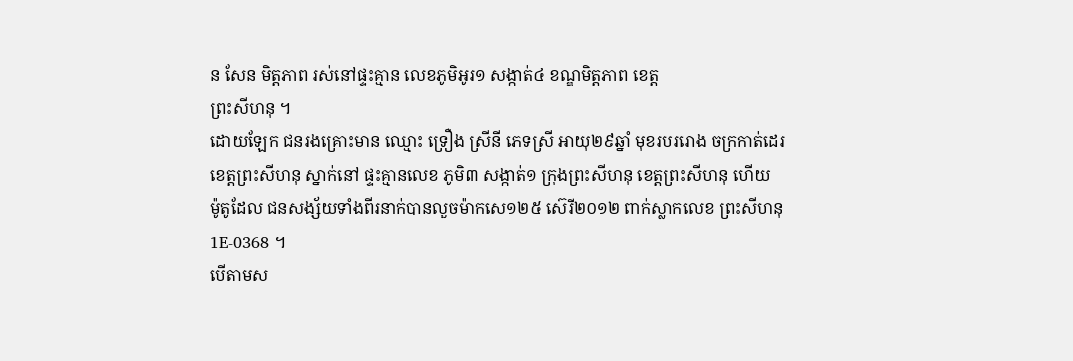ន សែន មិត្តភាព រស់នៅផ្ទះគ្មាន លេខភូមិអូរ១ សង្កាត់៤ ខណ្ឌមិត្តភាព ខេត្ត
ព្រះសីហនុ ។
ដោយឡែក ជនរងគ្រោះមាន ឈ្មោះ ទ្រឿង ស្រីនី ភេទស្រី អាយុ២៩ឆ្នាំ មុខរបររោង ចក្រកាត់ដេរ
ខេត្តព្រះសីហនុ ស្នាក់នៅ ផ្ទះគ្មានលេខ ភូមិ៣ សង្កាត់១ ក្រុងព្រះសីហនុ ខេត្តព្រះសីហនុ ហើយ
ម៉ូតូដែល ជនសង្ស័យទាំងពីរនាក់បានលួចម៉ាកសេ១២៥ ស៊េរី២០១២ ពាក់ស្លាកលេខ ព្រះសីហនុ
1E-0368 ។
បើតាមស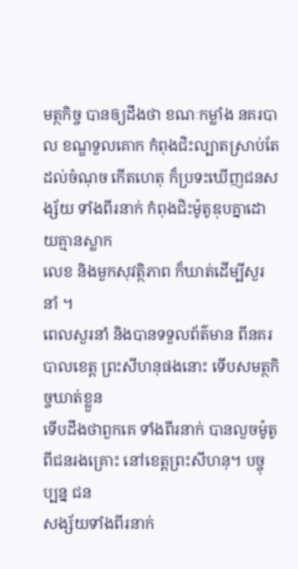មត្ថកិច្ច បានឲ្យដឹងថា ខណៈកម្លាំង នគរបាល ខណ្ឌទួលគោក កំពុងជិះល្បាតស្រាប់តែ
ដល់ចំណុច កើតហេតុ ក៏ប្រទះឃើញជនសង្ស័យ ទាំងពីរនាក់ កំពុងជិះម៉ូតូឌុបគ្នាដោយគ្មានស្លាក
លេខ និងមួកសុវត្ថិភាព ក៏ឃាត់ដើម្បីសួរនាំ ។
ពេលសួរនាំ និងបានទទួលព័ត៌មាន ពីនគរបាលខេត្ត ព្រះសីហនុផងនោះ ទើបសមត្ថកិច្ចឃាត់ខ្លួន
ទើបដឹងថាពួកគេ ទាំងពីរនាក់ បានលួចម៉ូតូ ពីជនរងគ្រោះ នៅខេត្តព្រះសីហនុ។ បច្ចុប្បន្ន ជន
សង្ស័យទាំងពីរនាក់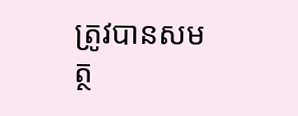ត្រូវបានសមត្ថ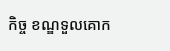កិច្ច ខណ្ឌទួលគោក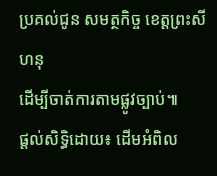ប្រគល់ជូន សមត្ថកិច្ច ខេត្តព្រះសីហនុ
ដើម្បីចាត់ការតាមផ្លូវច្បាប់៕
ផ្តល់សិទ្ធិដោយ៖ ដើមអំពិល